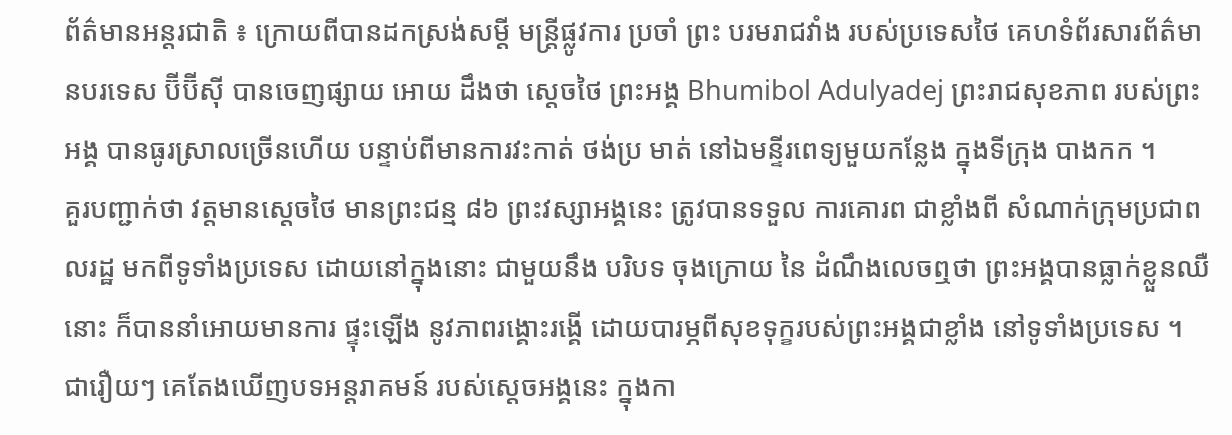ព័ត៌មានអន្តរជាតិ ៖ ក្រោយពីបានដកស្រង់សម្តី មន្រ្តីផ្លូវការ ប្រចាំ ព្រះ បរមរាជវាំង របស់ប្រទេសថៃ គេហទំព័រសារព័ត៌មានបរទេស ប៊ីប៊ីស៊ី បានចេញផ្សាយ អោយ ដឹងថា ស្តេចថៃ ព្រះអង្គ Bhumibol Adulyadej ព្រះរាជសុខភាព របស់ព្រះអង្គ បានធូរស្រាលច្រើនហើយ បន្ទាប់ពីមានការវះកាត់ ថង់ប្រ មាត់ នៅឯមន្ទីរពេទ្យមួយកន្លែង ក្នុងទីក្រុង បាងកក ។
គួរបញ្ជាក់ថា វត្តមានស្តេចថៃ មានព្រះជន្ម ៨៦ ព្រះវស្សាអង្គនេះ ត្រូវបានទទួល ការគោរព ជាខ្លាំងពី សំណាក់ក្រុមប្រជាពលរដ្ឋ មកពីទូទាំងប្រទេស ដោយនៅក្នុងនោះ ជាមួយនឹង បរិបទ ចុងក្រោយ នៃ ដំណឹងលេចឮថា ព្រះអង្គបានធ្លាក់ខ្លួនឈឺនោះ ក៏បាននាំអោយមានការ ផ្ទុះឡើង នូវភាពរង្គោះរង្គើ ដោយបារម្ភពីសុខទុក្ខរបស់ព្រះអង្គជាខ្លាំង នៅទូទាំងប្រទេស ។
ជារឿយៗ គេតែងឃើញបទអន្តរាគមន៍ របស់ស្តេចអង្គនេះ ក្នុងកា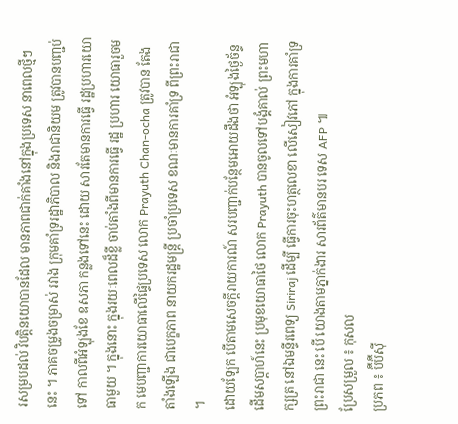រសម្របដល់ វិបត្តិនយោបានដែល មានភាពជាក់គាំងនៅក្នុងប្រទេស នាពេលថ្មីៗនេះ ។ ភាគចម្រូងចម្រាស់ រវាង ក្រុមគាំទ្ររដ្ឋាភិបាល និងរាជានិយម ត្រូវបានបញ្ជប់ទៅ កាលពីអំឡុងខែ ឧសភា កន្លងទៅនេះ ដោយ សារតែមានការធ្វើ រដ្ឋប្រហារយោធាមួយ ។ ក្នុងនោះ ក្នុងរយៈពេលដ៏ខ្លី ចាប់តាំងពីមានការធ្វើ រដ្ឋ ប្រហារ យោធារួចមក មេបញ្ជាការយោធាលើផ្ទៃប្រទេស លោក Prayuth Chan-ocha ត្រូវបាន តែង តាំងឡើង ជាបេក្ខភាព នាយករដ្ឋមន្រ្តី ប្រចាំប្រទេស ខណៈមានការគាំទ្រ ពីព្រះរាជា ។
ដោយឡែក បើតាមសេចក្តីរាយការណ៍ សរបញ្ជាក់បន្ថែមអោយដឹងថា អំឡុងថ្ងៃច័ន្ទដើមសប្តាហ៍នេះ ប្រមុខយោធាថៃ លោក Prayuth បានចូលទៅបង្គំគាល់ ព្រះមហាក្សត្រ នៅឯមន្ទីរពេទ្យ Siriraj ដើម្បី ធ្វើការចុះហត្ថលេខា លើសៀវភៅ ក្នុងការគាំទ្រ ព្រះរាជា នេះ បើ យោងតាមភ្នាក់ងារ សារព័ត៌មានបរ ទេស AFP ៕
ប្រែសម្រួល ៖ កុសល
ប្រភព ៖ ប៊ីប៊ីស៊ី